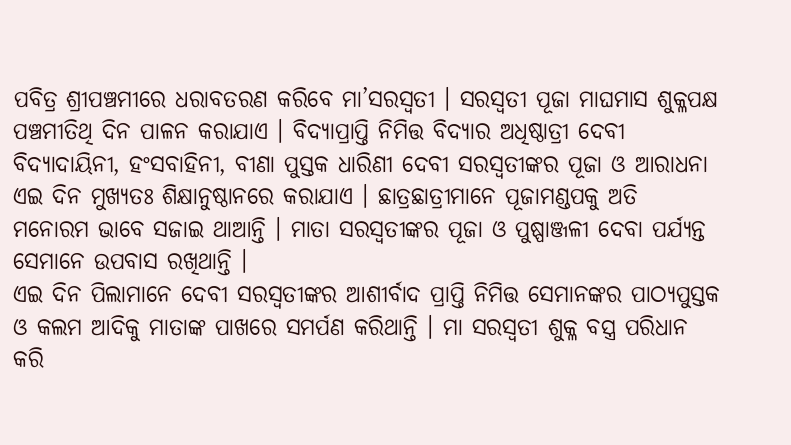ପବିତ୍ର ଶ୍ରୀପଞ୍ଚମୀରେ ଧରାବତରଣ କରିବେ ମା’ସରସ୍ୱତୀ । ସରସ୍ଵତୀ ପୂଜା ମାଘମାସ ଶୁକ୍ଳପକ୍ଷ ପଞ୍ଚମୀତିଥି ଦିନ ପାଳନ କରାଯାଏ । ବିଦ୍ୟାପ୍ରାପ୍ତି ନିମିତ୍ତ ବିଦ୍ୟାର ଅଧିଷ୍ଠାତ୍ରୀ ଦେବୀ ବିଦ୍ୟାଦାୟିନୀ, ହଂସବାହିନୀ, ବୀଣା ପୁସ୍ତକ ଧାରିଣୀ ଦେବୀ ସରସ୍ଵତୀଙ୍କର ପୂଜା ଓ ଆରାଧନା ଏଇ ଦିନ ମୁଖ୍ୟତଃ ଶିକ୍ଷାନୁଷ୍ଠାନରେ କରାଯାଏ । ଛାତ୍ରଛାତ୍ରୀମାନେ ପୂଜାମଣ୍ଡପକୁ ଅତି ମନୋରମ ଭାବେ ସଜାଇ ଥାଆନ୍ତି । ମାତା ସରସ୍ଵତୀଙ୍କର ପୂଜା ଓ ପୁଷ୍ପାଞ୍ଜଳୀ ଦେବା ପର୍ଯ୍ୟନ୍ତ ସେମାନେ ଉପବାସ ରଖିଥାନ୍ତି ।
ଏଇ ଦିନ ପିଲାମାନେ ଦେବୀ ସରସ୍ଵତୀଙ୍କର ଆଶୀର୍ବାଦ ପ୍ରାପ୍ତି ନିମିତ୍ତ ସେମାନଙ୍କର ପାଠ୍ୟପୁସ୍ତକ ଓ କଲମ ଆଦିକୁ ମାତାଙ୍କ ପାଖରେ ସମର୍ପଣ କରିଥାନ୍ତି । ମା ସରସ୍ଵତୀ ଶୁକ୍ଳ ବସ୍ତ୍ର ପରିଧାନ କରି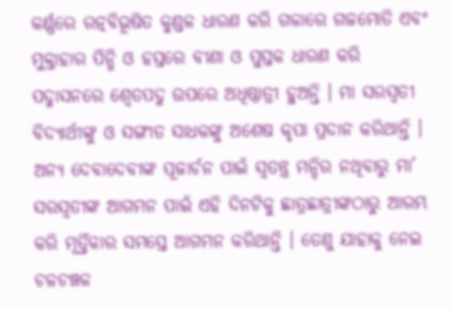କର୍ଣ୍ଣରେ ରତ୍ନବିଭୂଷିତ କୁଣ୍ଡଳ ଧାରଣ କରି ଗଳାରେ ଗଜମୋତି ଏବଂ ମୁକ୍ତାହାର ପିନ୍ଧି ଓ ହସ୍ତରେ ବୀଣା ଓ ପୁସ୍ତକ ଧାରଣ କରି ପଦ୍ମାସନରେ ଶ୍ଵେତପଦ୍ମ ଉପରେ ଅଧିଷ୍ଠାତ୍ରୀ ହୁଅନ୍ତି । ମା ସରସ୍ଵତୀ ବିଦ୍ୟାର୍ଥୀଙ୍କୁ ଓ ସଙ୍ଗୀତ ସାଧକଙ୍କୁ ଅଶେଷ କୃପା ପ୍ରଦାନ କରିଥାନ୍ତି ।
ଅନ୍ୟ ଦେବାଦେବୀଙ୍କ ପୂଜାର୍ଚନ ପାଇଁ ସ୍ୱତନ୍ତ୍ର ମନ୍ଦିର ନଥିବାରୁ ମା’ ସରସ୍ୱତୀଙ୍କ ଆଗମନ ପାଇଁ ଏହି ଦିନଟିକୁ ଛାତ୍ରଛାତ୍ରୀଙ୍କଠାରୁ ଆରମ୍ଭ କରି ମୂର୍ତ୍ତିକାର ସମସ୍ତେ ଆଗମନ କରିଥାନ୍ତି । ତେଣୁ ଯାହାକୁ ନେଇ ଚଳଚଞ୍ଚଳ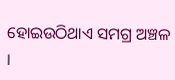ହୋଇଉଠିଥାଏ ସମଗ୍ର ଅଞ୍ଚଳ ।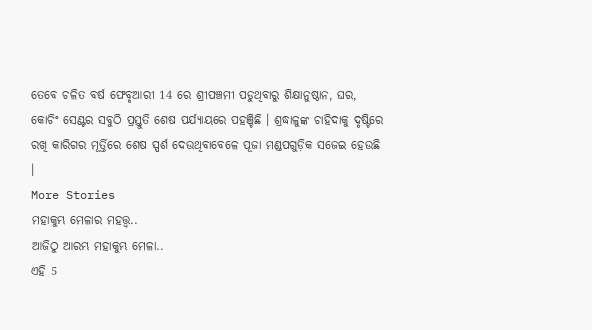ତେବେ ଚଳିତ ବର୍ଷ ଫେବୃଆରୀ 14 ରେ ଶ୍ରୀପଞ୍ଚମୀ ପଡୁଥିବାରୁ ଶିକ୍ଷାନୁଷ୍ଠାନ, ଘର, କୋଚିଂ ସେଣ୍ଟର ସବୁଠି ପ୍ରସ୍ତୁତି ଶେଷ ପର୍ଯ୍ୟାୟରେ ପହଞ୍ଚିଛି । ଶ୍ରଦ୍ଧାଳୁଙ୍କ ଚାହିଦାକୁ ଦୃଷ୍ଟିରେ ରଖି କାରିଗର ମୂର୍ତ୍ତିରେ ଶେଷ ସ୍ପର୍ଶ ଦେଉଥିବାବେଳେ ପୂଜା ମଣ୍ଡପଗୁଡ଼ିକ ସଜେଇ ହେଉଛି ।
More Stories
ମହାକୁମ୍ଭ ମେଳାର ମହତ୍ତ୍ବ..
ଆଜିଠୁ ଆରମ୍ଭ ମହାକୁମ୍ଭ ମେଳା..
ଏହି 5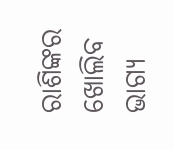ରାଶିଙ୍କର ଖୋଲିବ ଭାଗ୍ୟ